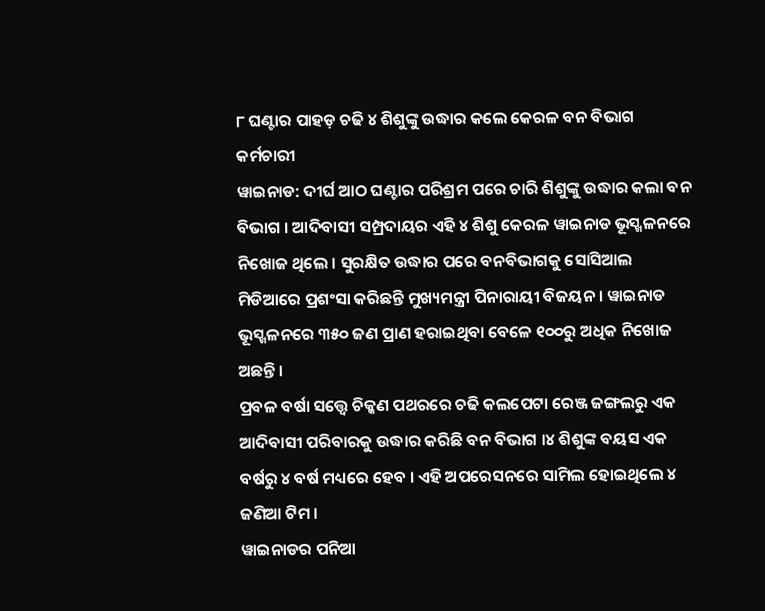୮ ଘଣ୍ଟାର ପାହଡ଼ ଚଢି ୪ ଶିଶୁଙ୍କୁ ଉଦ୍ଧାର କଲେ କେରଳ ବନ ବିଭାଗ କର୍ମଚାରୀ
ୱାଇନାଡ: ଦୀର୍ଘ ଆଠ ଘଣ୍ଟାର ପରିଶ୍ରମ ପରେ ଚାରି ଶିଶୁଙ୍କୁ ଉଦ୍ଧାର କଲା ବନ ବିଭାଗ । ଆଦିବାସୀ ସମ୍ପ୍ରଦାୟର ଏହି ୪ ଶିଶୁ କେରଳ ୱାଇନାଡ ଭୂସ୍ଖଳନରେ ନିଖୋଜ ଥିଲେ । ସୁରକ୍ଷିତ ଉଦ୍ଧାର ପରେ ବନବିଭାଗକୁ ସୋସିଆଲ ମିଡିଆରେ ପ୍ରଶଂସା କରିଛନ୍ତି ମୁଖ୍ୟମନ୍ତ୍ରୀ ପିନାରାୟୀ ବିଜୟନ । ୱାଇନାଡ ଭୂସ୍ଖଳନରେ ୩୫୦ ଜଣ ପ୍ରାଣ ହରାଇଥିବା ବେଳେ ୧୦୦ରୁ ଅଧିକ ନିଖୋଜ ଅଛନ୍ତି ।
ପ୍ରବଳ ବର୍ଷା ସତ୍ତ୍ବେ ଚିକ୍କଣ ପଥରରେ ଚଢି କଲପେଟା ରେଞ୍ଜ ଜଙ୍ଗଲରୁ ଏକ ଆଦିବାସୀ ପରିବାରକୁ ଉଦ୍ଧାର କରିଛି ବନ ବିଭାଗ ।୪ ଶିଶୁଙ୍କ ବୟସ ଏକ ବର୍ଷରୁ ୪ ବର୍ଷ ମଧ୍ୟରେ ହେବ । ଏହି ଅପରେସନରେ ସାମିଲ ହୋଇଥିଲେ ୪ ଜଣିଆ ଟିମ ।
ୱାଇନାଡର ପନିଆ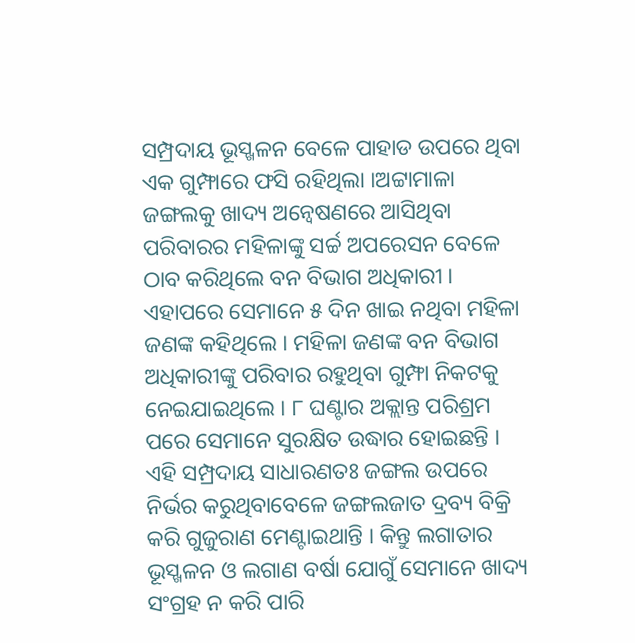ସମ୍ପ୍ରଦାୟ ଭୂସ୍ଖଳନ ବେଳେ ପାହାଡ ଉପରେ ଥିବା ଏକ ଗୁମ୍ଫାରେ ଫସି ରହିଥିଲା ।ଅଟ୍ଟାମାଳା ଜଙ୍ଗଲକୁ ଖାଦ୍ୟ ଅନ୍ବେଷଣରେ ଆସିଥିବା ପରିବାରର ମହିଳାଙ୍କୁ ସର୍ଚ୍ଚ ଅପରେସନ ବେଳେ ଠାବ କରିଥିଲେ ବନ ବିଭାଗ ଅଧିକାରୀ । ଏହାପରେ ସେମାନେ ୫ ଦିନ ଖାଇ ନଥିବା ମହିଳା ଜଣଙ୍କ କହିଥିଲେ । ମହିଳା ଜଣଙ୍କ ବନ ବିଭାଗ ଅଧିକାରୀଙ୍କୁ ପରିବାର ରହୁଥିବା ଗୁମ୍ଫା ନିକଟକୁ ନେଇଯାଇଥିଲେ । ୮ ଘଣ୍ଟାର ଅକ୍ଲାନ୍ତ ପରିଶ୍ରମ ପରେ ସେମାନେ ସୁରକ୍ଷିତ ଉଦ୍ଧାର ହୋଇଛନ୍ତି ।
ଏହି ସମ୍ପ୍ରଦାୟ ସାଧାରଣତଃ ଜଙ୍ଗଲ ଉପରେ ନିର୍ଭର କରୁଥିବାବେଳେ ଜଙ୍ଗଲଜାତ ଦ୍ରବ୍ୟ ବିକ୍ରି କରି ଗୁଜୁରାଣ ମେଣ୍ଟାଇଥାନ୍ତି । କିନ୍ତୁ ଲଗାତାର ଭୂସ୍ଖଳନ ଓ ଲଗାଣ ବର୍ଷା ଯୋଗୁଁ ସେମାନେ ଖାଦ୍ୟ ସଂଗ୍ରହ ନ କରି ପାରି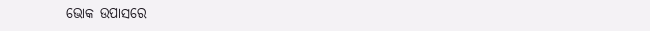ଭୋକ ଉପାସରେ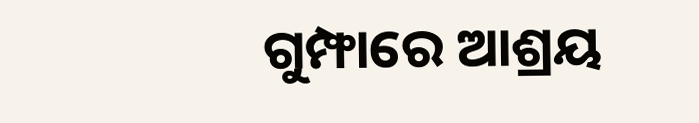ଗୁମ୍ଫାରେ ଆଶ୍ରୟ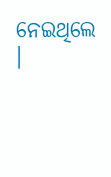ନେଇଥିଲେ ।